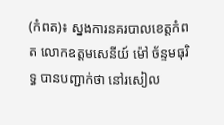(កំពត)៖ ស្នងការនគរបាលខេត្តកំពត លោកឧត្តមសេនីយ៍ ម៉ៅ ច័ន្ទមធុរិទ្ធ បានបញ្ជាក់ថា នៅរសៀល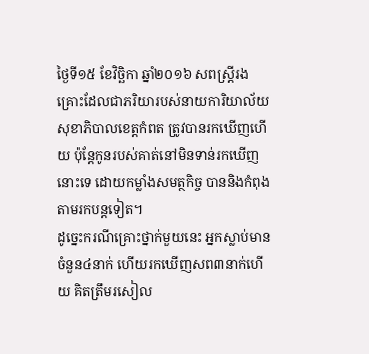ថ្ងៃទី១៥ ខែវិច្ឆិកា ឆ្នាំ២០១៦ សពស្រ្តីរងគ្រោះដែលជាភរិយារបស់នាយការិយាល័យសុខាភិបាលខេត្តកំពត ត្រូវបានរកឃើញហើយ ប៉ុន្តែកូនរបស់គាត់នៅមិនទាន់រកឃើញនោះទេ ដោយកម្លាំងសមត្ថកិច្ច បាននិងកំពុងតាមរកបន្តទៀត។
ដូច្នេះករណីគ្រោះថ្នាក់មួយនេះ អ្នកស្លាប់មានចំនួន៤នាក់ ហើយរកឃើញសព៣នាក់ហើយ គិតត្រឹមរសៀល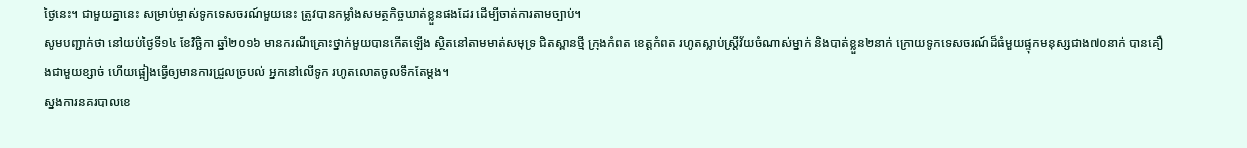ថ្ងៃនេះ។ ជាមួយគ្នានេះ សម្រាប់ម្ចាស់ទូកទេសចរណ៍មួយនេះ ត្រូវបានកម្លាំងសមត្ថកិច្ចឃាត់ខ្លួនផងដែរ ដើម្បីចាត់ការតាមច្បាប់។
សូមបញ្ជាក់ថា នៅយប់ថ្ងៃទី១៤ ខែវិច្ឆិកា ឆ្នាំ២០១៦ មានករណីគ្រោះថ្នាក់មួយបានកើតឡើង ស្ថិតនៅតាមមាត់សមុទ្រ ជិតស្ពានថ្មី ក្រុងកំពត ខេត្តកំពត រហូតស្លាប់ស្រ្តីវ័យចំណាស់ម្នាក់ និងបាត់ខ្លួន២នាក់ ក្រោយទូកទេសចរណ៍ដ៏ធំមួយផ្ទុកមនុស្សជាង៧០នាក់ បានគឿងជាមួយខ្សាច់ ហើយផ្អៀងធ្វើឲ្យមានការជ្រួលច្របល់ អ្នកនៅលើទូក រហូតលោតចូលទឹកតែម្តង។
ស្នងការនគរបាលខេ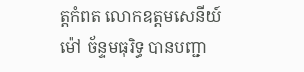ត្តកំពត លោកឧត្តមសេនីយ៍ ម៉ៅ ច័ន្ទមធុរិទ្ធ បានបញ្ជា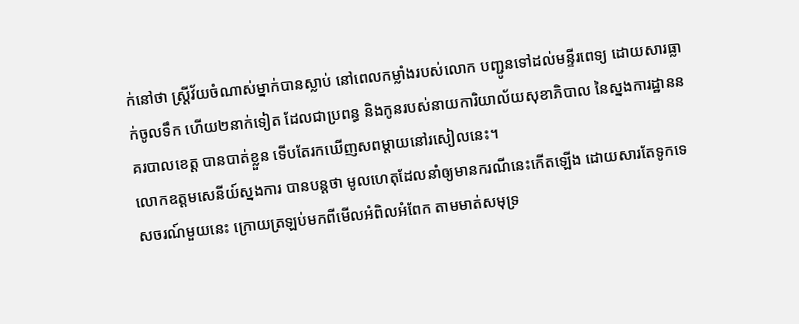ក់នៅថា ស្រ្តីវ័យចំណាស់ម្នាក់បានស្លាប់ នៅពេលកម្លាំងរបស់លោក បញ្ជូនទៅដល់មន្ទីរពេទ្យ ដោយសារធ្លាក់ចូលទឹក ហើយ២នាក់ទៀត ដែលជាប្រពន្ធ និងកូនរបស់នាយការិយាល័យសុខាភិបាល នៃស្នងការដ្ឋាននគរបាលខេត្ត បានបាត់ខ្លួន ទើបតែរកឃើញសពម្តាយនៅរសៀលនេះ។
លោកឧត្តមសេនីយ៍ស្នងការ បានបន្តថា មូលហេតុដែលនាំឲ្យមានករណីនេះកើតឡើង ដោយសារតែទូកទេសចរណ៍មួយនេះ ក្រោយត្រឡប់មកពីមើលអំពិលអំពែក តាមមាត់សមុទ្រ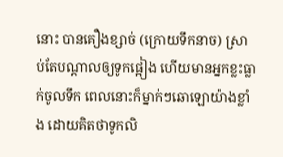នោះ បានគឿងខ្សាច់ (ក្រោយទឹកនាច) ស្រាប់តែបណ្តាលឲ្យទូកផ្អៀង ហើយមានអ្នកខ្លះធ្លាក់ចូលទឹក ពេលនោះក៏ម្នាក់ៗឆោឡោយ៉ាងខ្លាំង ដោយគិតថាទូកលិ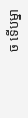ច ទើបម្នា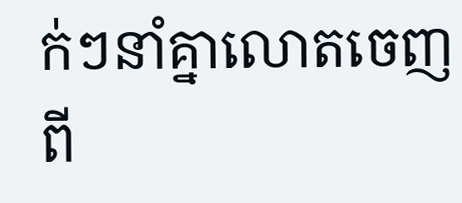ក់ៗនាំគ្នាលោតចេញពី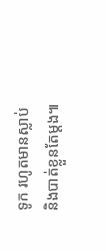ទូក រហូតមានស្លាប់ និងបាត់ខ្លួនតែម្តង៕